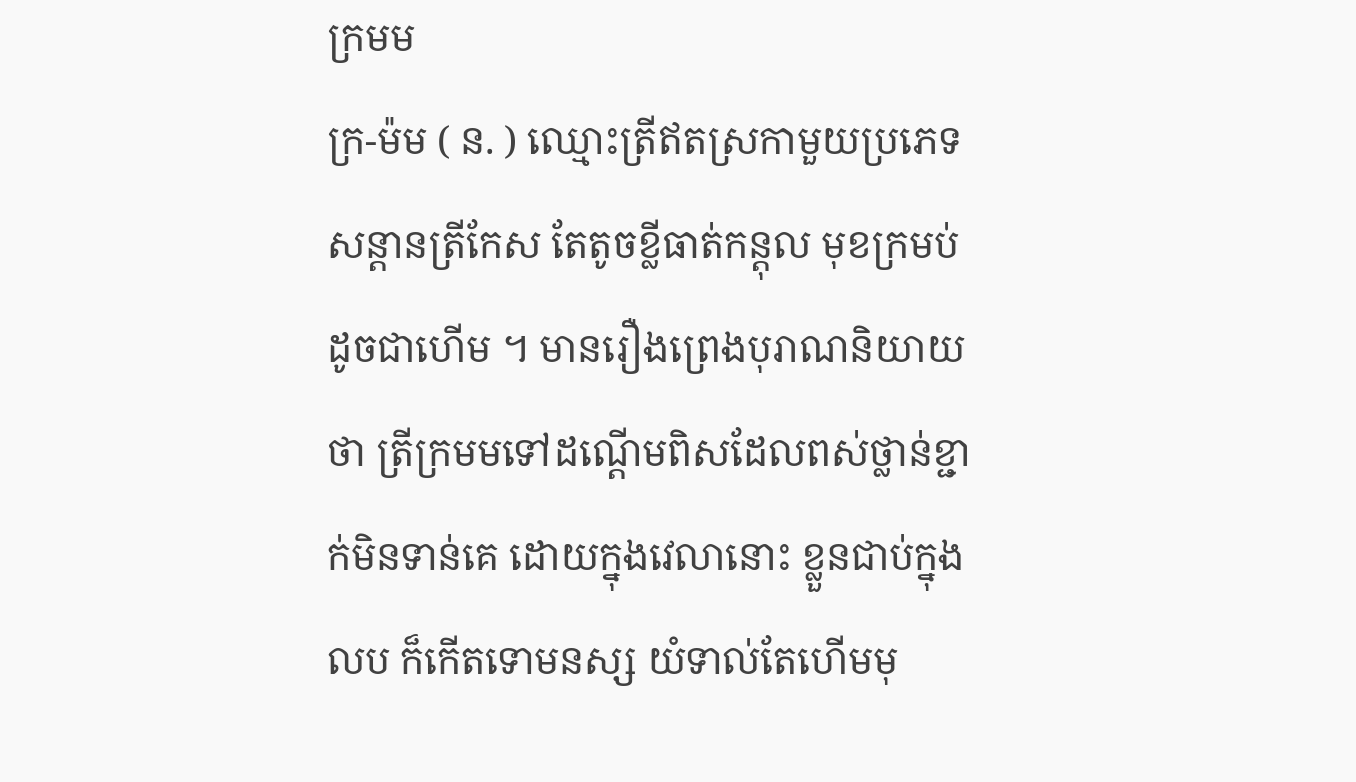ក្រមម
ក្រ-ម៉ម ( ន. ) ឈ្មោះត្រីឥតស្រកាមួយប្រភេទ សន្ដានត្រីកែស តែតូចខ្លីធាត់កន្តុល មុខក្រមប់ដូចជាហើម ។ មានរឿងព្រេងបុរាណនិយាយថា ត្រីក្រមមទៅដណ្ដើមពិសដែលពស់ថ្លាន់ខ្ជាក់មិនទាន់គេ ដោយក្នុងវេលានោះ ខ្លួនជាប់ក្នុងលប ក៏កើតទោមនស្ស យំទាល់តែហើមមុ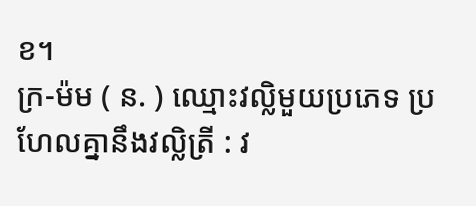ខ។
ក្រ-ម៉ម ( ន. ) ឈ្មោះវល្លិមួយប្រភេទ ប្រហែលគ្នានឹងវល្លិត្រី : វ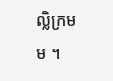ល្លិក្រមម ។